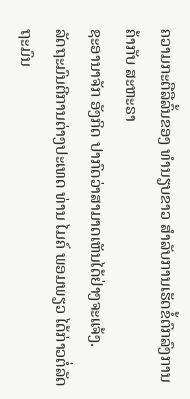ຄວາມກະຕືລືລົ້ນຂອງ ທຳນຽບຂາວ ສຳລັບການເຮັດຂໍ້ຕົກລົງການຄ້າກັບ ສະຫະຣາ
ຊະອານາຈັກ ອັງກິດ ປາກົດວ່າສາມາດເຫັນໄດ້ຢ່າງຈະແຈ້ງ.
ລັດຖະມົນຕີການຕ່າງປະເທດ ທ່ານ ໄມຄ໌ ພອມພຽວ ໄດ້ກ່າວຕໍ່ລັດຖະມົນ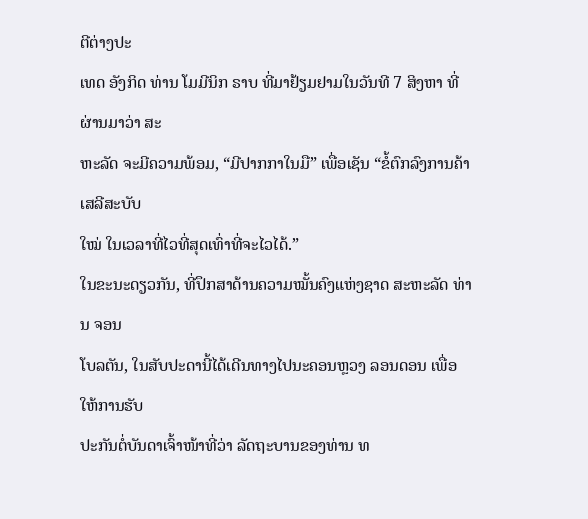ຕີຕ່າງປະ
ເທດ ອັງກິດ ທ່ານ ໂມມີນິກ ຣາບ ທີ່ມາຢ້ຽມຢາມໃນວັນທີ 7 ສິງຫາ ທີ່ຜ່ານມາວ່າ ສະ
ຫະລັດ ຈະມີຄວາມພ້ອມ, “ມີປາກກາໃນມື” ເພື່ອເຊັນ “ຂໍ້ຕົກລົງການຄ້າເສລີສະບັບ
ໃໝ່ ໃນເວລາທີ່ໄວທີ່ສຸດເທົ່າທີ່ຈະໄວໄດ້.”
ໃນຂະນະດຽວກັນ, ທີ່ປຶກສາດ້ານຄວາມໝັ້ນຄົງແຫ່ງຊາດ ສະຫະລັດ ທ່ານ ຈອນ
ໂບລຕັນ, ໃນສັບປະດານີ້ໄດ້ເດີນທາງໄປນະຄອນຫຼວງ ລອນດອນ ເພື່ອໃຫ້ການຮັບ
ປະກັນຕໍ່ບັນດາເຈົ້າໜ້າທີ່ວ່າ ລັດຖະບານຂອງທ່ານ ທ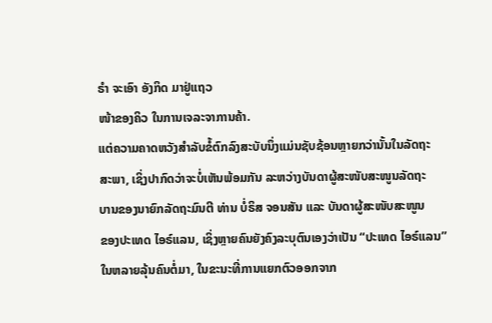ຣຳ ຈະເອົາ ອັງກິດ ມາຢູ່ແຖວ
ໜ້າຂອງຄິວ ໃນການເຈລະຈາການຄ້າ.
ແຕ່ຄວາມຄາດຫວັງສຳລັບຂໍ້ຕົກລົງສະບັບນຶ່ງແມ່ນຊັບຊ້ອນຫຼາຍກວ່ານັ້ນໃນລັດຖະ
ສະພາ, ເຊິ່ງປາກົດວ່າຈະບໍ່ເຫັນພ້ອມກັນ ລະຫວ່າງບັນດາຜູ້ສະໜັບສະໜູນລັດຖະ
ບານຂອງນາຍົກລັດຖະມົນຕີ ທ່ານ ບໍ່ຣິສ ຈອນສັນ ແລະ ບັນດາຜູ້ສະໜັບສະໜູນ
ຂອງປະເທດ ໄອຣ໌ແລນ, ເຊິ່ງຫຼາຍຄົນຍັງຄົງລະບຸຕົນເອງວ່າເປັນ “ປະເທດ ໄອຣ໌ແລນ”
ໃນຫລາຍລຸ້ນຄົນຕໍ່ມາ, ໃນຂະນະທີ່ການແຍກຕົວອອກຈາກ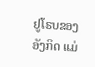ຢູໂຣບຂອງ ອັງກິດ ແມ່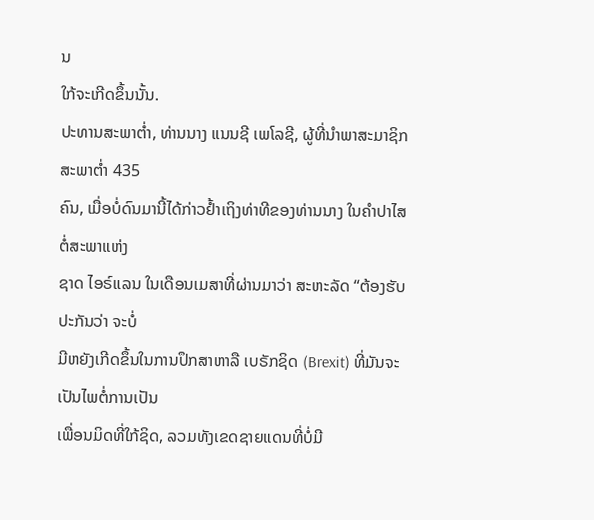ນ
ໃກ້ຈະເກີດຂຶ້ນນັ້ນ.
ປະທານສະພາຕ່ຳ, ທ່ານນາງ ແນນຊີ ເພໂລຊີ, ຜູ້ທີ່ນຳພາສະມາຊິກສະພາຕ່ຳ 435
ຄົນ, ເມື່ອບໍ່ດົນມານີ້ໄດ້ກ່າວຢ້ຳເຖິງທ່າທີຂອງທ່ານນາງ ໃນຄຳປາໄສຕໍ່ສະພາແຫ່ງ
ຊາດ ໄອຣ໌ແລນ ໃນເດືອນເມສາທີ່ຜ່ານມາວ່າ ສະຫະລັດ “ຕ້ອງຮັບປະກັນວ່າ ຈະບໍ່
ມີຫຍັງເກີດຂຶ້ນໃນການປຶກສາຫາລື ເບຣັກຊິດ (Brexit) ທີ່ມັນຈະເປັນໄພຕໍ່ການເປັນ
ເພື່ອນມິດທີ່ໃກ້ຊິດ, ລວມທັງເຂດຊາຍແດນທີ່ບໍ່ມີ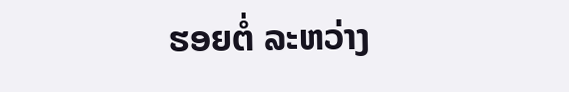ຮອຍຕໍ່ ລະຫວ່າງ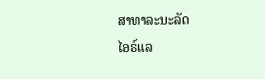ສາທາລະນະລັດ
ໄອຣ໌ແລ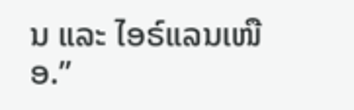ນ ແລະ ໄອຣ໌ແລນເໜືອ.”